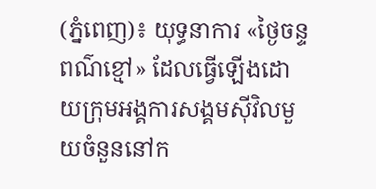(ភ្នំពេញ)៖ យុទ្ធនាការ «ថ្ងៃចន្ទពណ៌ខ្មៅ» ដែលធ្វើឡើងដោយក្រុមអង្គការសង្គមស៊ីវិលមួយចំនួននៅក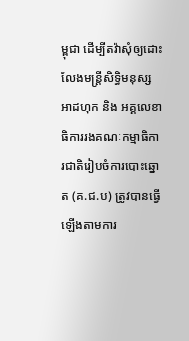ម្ពុជា ដើម្បីតវ៉ាសុំឲ្យដោះលែងមន្រ្តីសិទ្ធិមនុស្សអាដហុក និង អគ្គលេខាធិការរងគណៈកម្មាធិការជាតិរៀបចំការបោះឆ្នោត (គ.ជ.ប) ត្រូវបានធ្វើឡើងតាមការ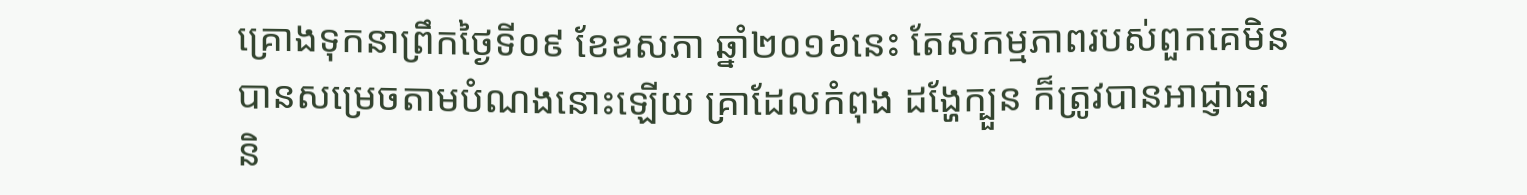គ្រោងទុកនាព្រឹកថ្ងៃទី០៩ ខែឧសភា ឆ្នាំ២០១៦នេះ តែសកម្មភាពរបស់ពួកគេមិនបានសម្រេចតាមបំណងនោះឡើយ គ្រាដែលកំពុង ដង្ហែក្បួន ក៏ត្រូវបានអាជ្ញាធរ និ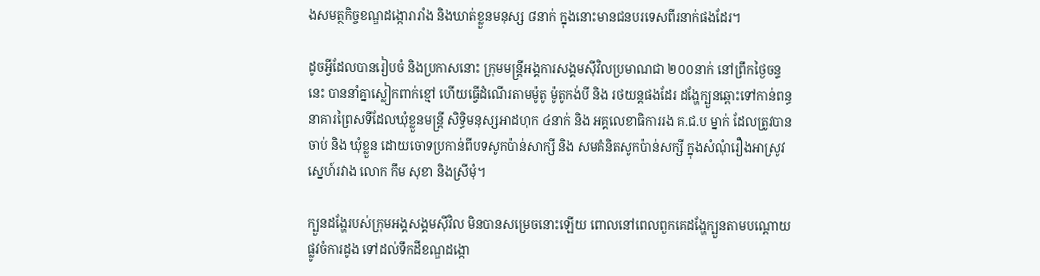ងសមត្ថកិច្ចខណ្ឌដង្កោរារាំង និងឃាត់ខ្លួនមនុស្ស ៨នាក់ ក្នុងនោះមានជនបរទេសពីរនាក់ផងដែរ។

ដូចអ្វីដែលបានរៀបចំ និងប្រកាសនោះ ក្រុមមន្រ្តីអង្គការសង្គមស៊ីវិលប្រមាណជា ២០០នាក់ នៅព្រឹកថ្ងៃចន្ទ នេះ បាននាំគ្នាស្លៀកពាក់ខ្មៅ ហើយធ្វើដំណើរតាមម៉ូតូ ម៉ូតូកង់បី និង រថយន្តផងដែរ ដង្ហែក្បួនឆ្ពោះទៅកាន់ពន្ធនាគារព្រៃសទីដែលឃុំខ្លួនមន្រ្តី សិទ្ធិមនុស្សអាដហុក ៤នាក់ និង អគ្គលេខាធិការរង គ.ជ.ប ម្នាក់ ដែលត្រូវបានចាប់ និង ឃុំខ្លួន ដោយចោទប្រកាន់ពីបទសូកប៉ាន់សាក្សី និង សមគំនិតសូកប៉ាន់សក្សី ក្នុងសំណុំរឿងអាស្រូវស្នេហ៍រវាង លោក កឹម សុខា និងស្រីមុំ។

ក្បួនដង្ហែរបស់ក្រុមអង្គសង្គមស៊ីវិល មិនបានសម្រេចនោះឡើយ ពោលនៅពេលពួកគេដង្ហែក្បួនតាមបណ្តោយផ្លូវចំការដូង ទៅដល់ទឹកដីខណ្ឌដង្កោ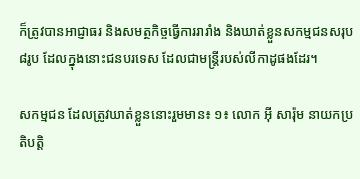ក៏ត្រូវបានអាជ្ញាធរ និងសមត្ថកិច្ចធ្វើការរារាំង និងឃាត់ខ្លួនសកម្មជនសរុប ៨រូប ដែលក្នុងនោះជនបរទេស ដែលជាមន្រ្តីរបស់លីកាដូផងដែរ។

សកម្មជន ដែលត្រូវឃាត់ខ្លួននោះរួមមាន៖ ១៖ លោក អ៊ី សារ៉ុម នាយកប្រតិបត្តិ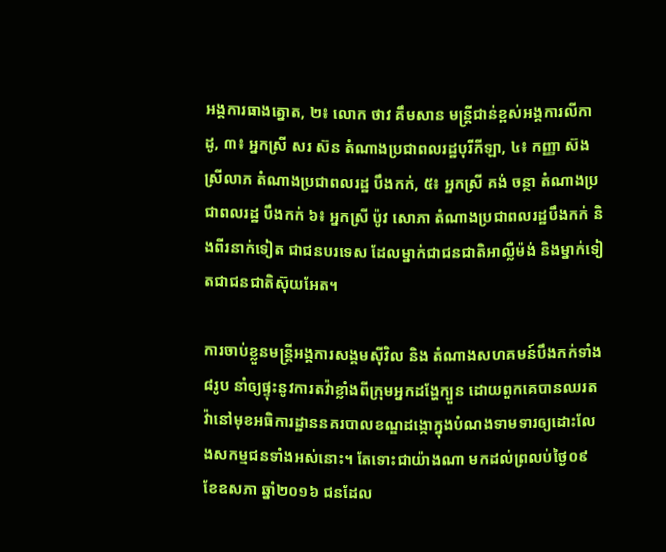អង្គការធាងត្នោត, ២៖ លោក ថាវ គឹមសាន មន្ត្រីជាន់ខ្ពស់អង្គការលីកាដូ, ៣៖ អ្នកស្រី សរ ស៊ន តំណាងប្រជាពលរដ្ឋបុរីកីឡា, ៤៖ កញ្ញា ស៊ង ស្រីលាភ តំណាងប្រជាពលរដ្ឋ បឹងកក់, ៥៖ អ្នកស្រី គង់ ចន្ថា តំណាងប្រជាពលរដ្ឋ បឹងកក់ ៦៖ អ្នកស្រី ប៉ូវ សោភា តំណាងប្រជាពលរដ្ឋបឹងកក់ និងពីរនាក់ទៀត ជាជនបរទេស ដែលម្នាក់ជាជនជាតិអាល្លឺម៉ង់ និងម្នាក់ទៀតជាជនជាតិស៊ុយអែត។

ការចាប់ខ្លួនមន្រ្តីអង្គការសង្គមស៊ីវិល និង តំណាងសហគមន៍បឹងកក់ទាំង ៨រូប នាំឲ្យផ្ទុះនូវការតវ៉ាខ្លាំងពីក្រុមអ្នកដង្ហែក្បួន ដោយពួកគេបានឈរតវ៉ានៅមុខអធិការដ្ឋាននគរបាលខណ្ឌដង្កោក្នុងបំណងទាមទារឲ្យដោះលែងសកម្មជនទាំងអស់នោះ។ តែទោះជាយ៉ាងណា មកដល់ព្រលប់ថ្ងៃ០៩ ខែឧសភា ឆ្នាំ២០១៦ ជនដែល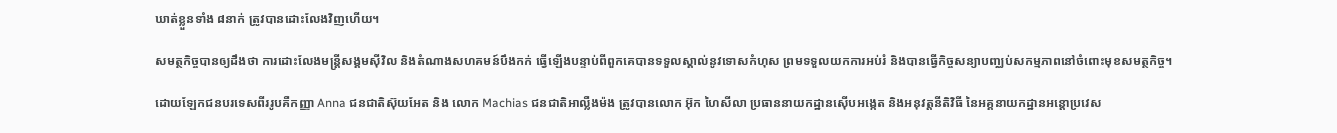ឃាត់ខ្លួនទាំង ៨នាក់ ត្រូវបានដោះលែងវិញហើយ។

សមត្ថកិច្ចបានឲ្យដឹងថា ការដោះលែងមន្រ្តីសង្គមស៊ីវិល និងតំណាងសហគមន៍បឹងកក់ ធ្វើឡើងបន្ទាប់ពីពួកគេបានទទួលស្គាល់នូវទោសកំហុស ព្រមទទួលយកការអប់រំ និងបានធ្វើកិច្ចសន្យាបញ្ឈប់សកម្មភាពនៅចំពោះមុខសមត្ថកិច្ច។

ដោយឡែកជនបរទេសពីររូបគឺកញ្ញា Anna ជនជាតិស៊ុយអែត និង លោក Machias ជនជាតិអាល្លឺងម៉ង ត្រូវបានលោក អ៊ុក ហៃសីលា ប្រធាននាយកដ្ឋានស៊ើបអង្កេត និងអនុវត្តនីតិវិធី នៃអគ្គនាយកដ្ឋានអន្តោប្រវេស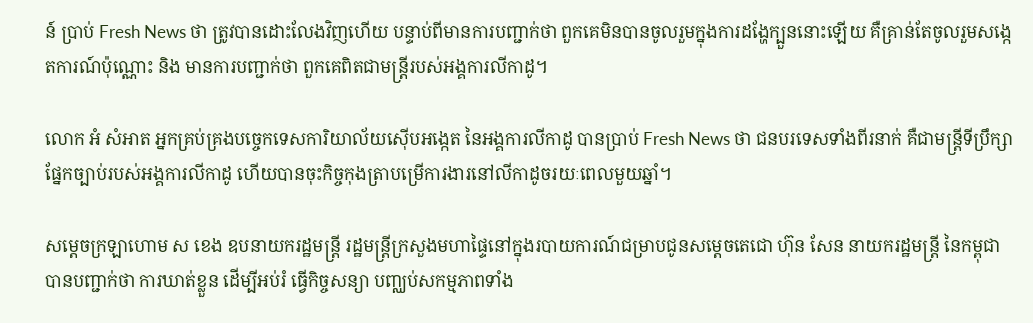ន៍ ប្រាប់ Fresh News ថា ត្រូវបានដោះលែងវិញហើយ បន្ទាប់ពីមានការបញ្ជាក់ថា ពួកគេមិនបានចូលរួមក្នុងការដង្ហែក្បួននោះឡើយ គឺគ្រាន់តែចូលរួមសង្កេតការណ៍ប៉ុណ្ណោះ និង មានការបញ្ជាក់ថា ពួកគេពិតជាមន្រ្តីរបស់អង្គការលីកាដូ។

លោក អំ សំអាត អ្នកគ្រប់គ្រងបច្ចេកទេសការិយាល័យស៊ើបអង្កេត នៃអង្គការលីកាដូ បានប្រាប់ Fresh News ថា ជនបរទេសទាំងពីរនាក់ គឺជាមន្រ្តីទីប្រឹក្សាផ្នែកច្បាប់របស់អង្គការលីកាដូ ហើយបានចុះកិច្ចកុងត្រាបម្រើការងារនៅលីកាដូចរយៈពេលមួយឆ្នាំ។

សម្តេចក្រឡាហោម ស ខេង ឧបនាយករដ្ឋមន្រ្តី រដ្ឋមន្រ្តីក្រសួងមហាផ្ទៃនៅក្នុងរបាយការណ៍ជម្រាបជូនសម្តេចតេជោ ហ៊ុន សែន នាយករដ្ឋមន្រ្តី នៃកម្ពុជា បានបញ្ជាក់ថា ការឃាត់ខ្លួន ដើម្បីអប់រំ ធ្វើកិច្ចសន្យា បញ្ឈប់សកម្មភាពទាំង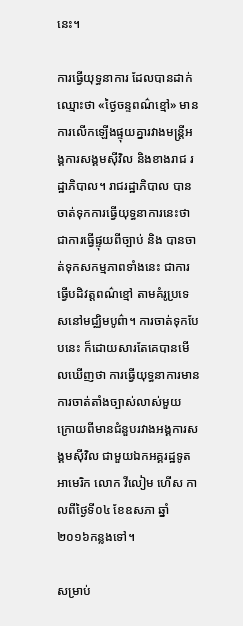នេះ។

ការធ្វើយុទ្ធនាការ ដែលបានដាក់ឈ្មោះថា «ថ្ងៃចន្ទពណ៌ខ្មៅ» មានការលើកឡើងផ្ទុយគ្នារវាងមន្រ្តីអង្គការសង្គមស៊ីវិល និងខាងរាជ រដ្ឋាភិបាល។ រាជរដ្ឋាភិបាល បានចាត់ទុកការធ្វើយុទ្ធនាការនេះថា ជាការធ្វើផ្ទុយពីច្បាប់ និង បានចាត់ទុកសកម្មភាពទាំងនេះ ជាការធ្វើបដិវត្តពណ៌ខ្មៅ តាមគំរូប្រទេសនៅមជ្ឈិមបូព៌ា។ ការចាត់ទុកបែបនេះ ក៏ដោយសារតែគេបានមើលឃើញថា ការធ្វើយុទ្ធនាការមានការចាត់តាំងច្បាស់លាស់មួយ ក្រោយពីមានជំនួបរវាងអង្គការសង្គមស៊ីវិល ជាមួយឯកអគ្គរដ្ឋទូតអាមេរិក លោក វីលៀម ហើស កាលពីថ្ងៃទី០៤ ខែឧសភា ឆ្នាំ២០១៦កន្លងទៅ។

សម្រាប់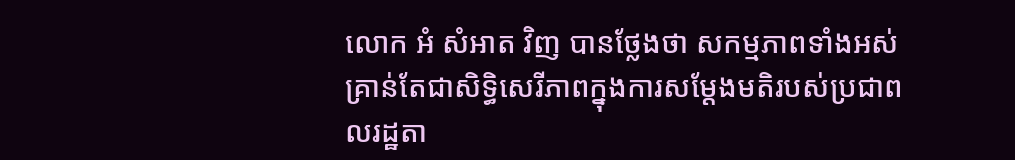លោក អំ សំអាត វិញ បានថ្លែងថា សកម្មភាពទាំងអស់គ្រាន់តែជាសិទ្ធិសេរីភាពក្នុងការសម្តែងមតិរបស់ប្រជាពលរដ្ឋតា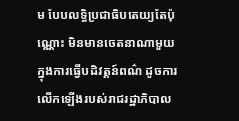ម បែបលទ្ធិប្រជាធិបតេយ្យតែប៉ុណ្ណោះ មិនមានចេតនាណាមួយក្នុងការធ្វើបដិវត្តន៍ពណ៌ ដូចការលើកឡើងរបស់រាជរដ្ឋាភិបាល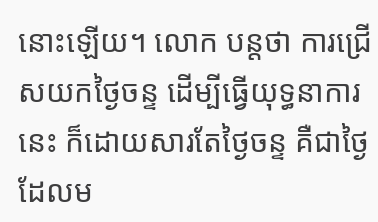នោះឡើយ។ លោក បន្តថា ការជ្រើសយកថ្ងៃចន្ទ ដើម្បីធ្វើយុទ្ធនាការនេះ ក៏ដោយសារតែថ្ងៃចន្ទ គឺជាថ្ងៃ ដែលម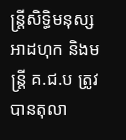ន្រ្តីសិទ្ធិមនុស្សអាដហុក និងមន្រ្តី គ.ជ.ប ត្រូវបានតុលា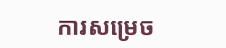ការសម្រេច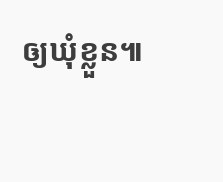ឲ្យឃុំខ្លួន៕